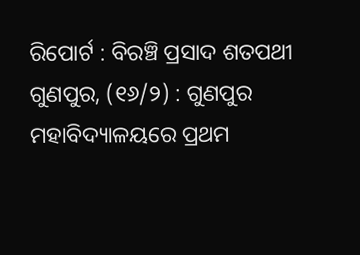ରିପୋର୍ଟ : ବିରଞ୍ଚି ପ୍ରସାଦ ଶତପଥୀ
ଗୁଣପୁର, (୧୬/୨) : ଗୁଣପୁର ମହାବିଦ୍ୟାଳୟରେ ପ୍ରଥମ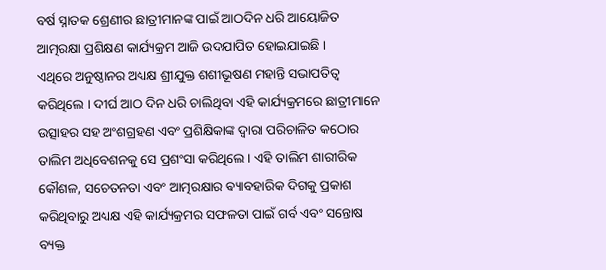ବର୍ଷ ସ୍ନାତକ ଶ୍ରେଣୀର ଛାତ୍ରୀମାନଙ୍କ ପାଇଁ ଆଠଦିନ ଧରି ଆୟୋଜିତ ଆତ୍ମରକ୍ଷା ପ୍ରଶିକ୍ଷଣ କାର୍ଯ୍ୟକ୍ରମ ଆଜି ଉଦଯାପିତ ହୋଇଯାଇଛି ।
ଏଥିରେ ଅନୁଷ୍ଠାନର ଅଧ୍ୟକ୍ଷ ଶ୍ରୀଯୁକ୍ତ ଶଶୀଭୂଷଣ ମହାନ୍ତି ସଭାପତିତ୍ବ କରିଥିଲେ । ଦୀର୍ଘ ଆଠ ଦିନ ଧରି ଚାଲିଥିବା ଏହି କାର୍ଯ୍ୟକ୍ରମରେ ଛାତ୍ରୀମାନେ ଉତ୍ସାହର ସହ ଅଂଶଗ୍ରହଣ ଏବଂ ପ୍ରଶିକ୍ଷିକାଙ୍କ ଦ୍ଵାରା ପରିଚାଳିତ କଠୋର ତାଲିମ ଅଧିବେଶନକୁ ସେ ପ୍ରଶଂସା କରିଥିଲେ । ଏହି ତାଲିମ ଶାରୀରିକ କୌଶଳ, ସଚେତନତା ଏବଂ ଆତ୍ମରକ୍ଷାର ଵ୍ୟାବହାରିକ ଦିଗକୁ ପ୍ରକାଶ କରିଥିବାରୁ ଅଧ୍ୟକ୍ଷ ଏହି କାର୍ଯ୍ୟକ୍ରମର ସଫଳତା ପାଇଁ ଗର୍ବ ଏବଂ ସନ୍ତୋଷ ବ୍ୟକ୍ତ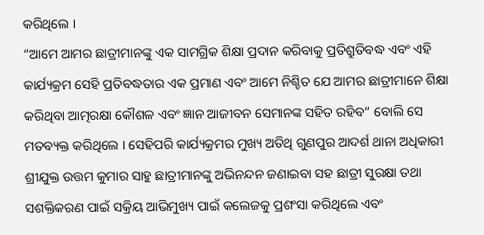କରିଥିଲେ ।
“ଆମେ ଆମର ଛାତ୍ରୀମାନଙ୍କୁ ଏକ ସାମଗ୍ରିକ ଶିକ୍ଷା ପ୍ରଦାନ କରିବାକୁ ପ୍ରତିଶ୍ରୁତିବଦ୍ଧ ଏବଂ ଏହି କାର୍ଯ୍ୟକ୍ରମ ସେହି ପ୍ରତିବଦ୍ଧତାର ଏକ ପ୍ରମାଣ ଏବଂ ଆମେ ନିଶ୍ଚିତ ଯେ ଆମର ଛାତ୍ରୀମାନେ ଶିକ୍ଷା କରିଥିବା ଆତ୍ମରକ୍ଷା କୌଶଳ ଏବଂ ଜ୍ଞାନ ଆଜୀବନ ସେମାନଙ୍କ ସହିତ ରହିବ” ବୋଲି ସେ ମତବ୍ୟକ୍ତ କରିଥିଲେ । ସେହିପରି କାର୍ଯ୍ୟକ୍ରମର ମୁଖ୍ୟ ଅତିଥି ଗୁଣପୁର ଆଦର୍ଶ ଥାନା ଅଧିକାରୀ ଶ୍ରୀଯୁକ୍ତ ଉତ୍ତମ କୁମାର ସାହୁ ଛାତ୍ରୀମାନଙ୍କୁ ଅଭିନନ୍ଦନ ଜଣାଇବା ସହ ଛାତ୍ରୀ ସୁରକ୍ଷା ତଥା ସଶକ୍ତିକରଣ ପାଇଁ ସକ୍ରିୟ ଆଭିମୁଖ୍ୟ ପାଇଁ କଲେଜକୁ ପ୍ରଶଂସା କରିଥିଲେ ଏବଂ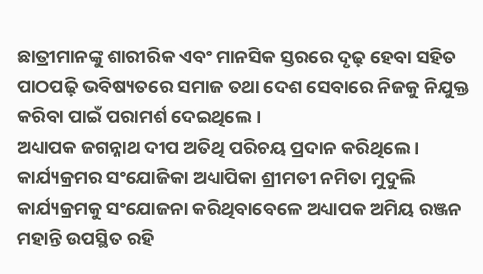ଛାତ୍ରୀମାନଙ୍କୁ ଶାରୀରିକ ଏବଂ ମାନସିକ ସ୍ତରରେ ଦୃଢ଼ ହେବା ସହିତ ପାଠପଢ଼ି ଭବିଷ୍ୟତରେ ସମାଜ ତଥା ଦେଶ ସେବାରେ ନିଜକୁ ନିଯୁକ୍ତ କରିବା ପାଇଁ ପରାମର୍ଶ ଦେଇଥିଲେ ।
ଅଧ୍ୟାପକ ଜଗନ୍ନାଥ ଦୀପ ଅତିଥି ପରିଚୟ ପ୍ରଦାନ କରିଥିଲେ । କାର୍ଯ୍ୟକ୍ରମର ସଂଯୋଜିକା ଅଧ୍ୟାପିକା ଶ୍ରୀମତୀ ନମିତା ମୁଦୁଲି କାର୍ଯ୍ୟକ୍ରମକୁ ସଂଯୋଜନା କରିଥିବାବେଳେ ଅଧ୍ୟାପକ ଅମିୟ ରଞ୍ଜନ ମହାନ୍ତି ଉପସ୍ଥିତ ରହି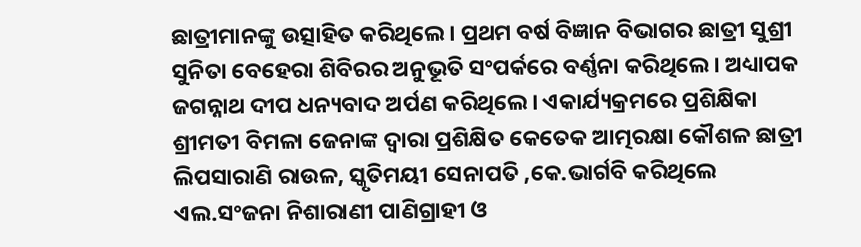ଛାତ୍ରୀମାନଙ୍କୁ ଉତ୍ସାହିତ କରିଥିଲେ । ପ୍ରଥମ ବର୍ଷ ବିଜ୍ଞାନ ବିଭାଗର ଛାତ୍ରୀ ସୁଶ୍ରୀ ସୁନିତା ବେହେରା ଶିବିରର ଅନୁଭୂତି ସଂପର୍କରେ ବର୍ଣ୍ଣନା କରିଥିଲେ । ଅଧ୍ୟାପକ ଜଗନ୍ନାଥ ଦୀପ ଧନ୍ୟବାଦ ଅର୍ପଣ କରିଥିଲେ । ଏକାର୍ଯ୍ୟକ୍ରମରେ ପ୍ରଶିକ୍ଷିକା ଶ୍ରୀମତୀ ବିମଳା ଜେନାଙ୍କ ଦ୍ଵାରା ପ୍ରଶିକ୍ଷିତ କେତେକ ଆତ୍ମରକ୍ଷା କୌଶଳ ଛାତ୍ରୀ ଲିପସାରାଣି ରାଉଳ, ସ୍କୃତିମୟୀ ସେନାପତି ,କେ.ଭାର୍ଗବି କରିଥିଲେ ଏଲ.ସଂଜନା ନିଶାରାଣୀ ପାଣିଗ୍ରାହୀ ଓ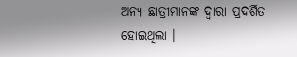ଅନ୍ୟ ଛାତ୍ରୀମାନଙ୍କ ଦ୍ଵାରା ପ୍ରଦର୍ଶିତ ହୋଇଥିଲା ।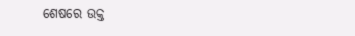ଶେଷରେ ଉକ୍ତ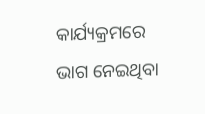କାର୍ଯ୍ୟକ୍ରମରେ ଭାଗ ନେଇଥିବା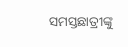ସମସ୍ତଛାତ୍ରୀଙ୍କୁ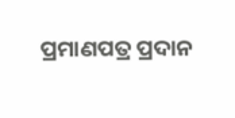ପ୍ରମାଣପତ୍ର ପ୍ରଦାନ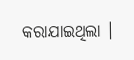କରାଯାଇଥିଲା ।